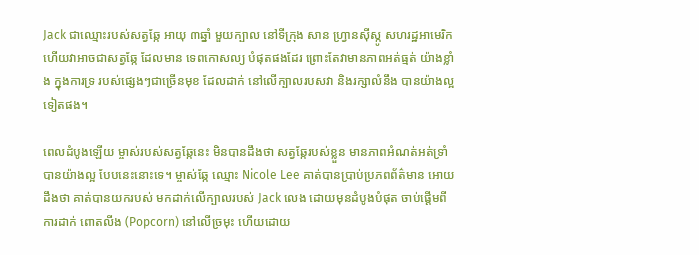Jack ជាឈ្មោះរបស់សត្វឆ្កែ អាយុ ៣ឆ្នាំ មួយក្បាល នៅទីក្រុង សាន ហ្រ្វានស៊ីស្កូ សហរដ្ឋអាមេរិក ហើយវាអាចជាសត្វឆ្កែ ដែលមាន ទេពកោសល្យ បំផុតផងដែរ ព្រោះតែវាមានភាពអត់ធ្មត់ យ៉ាងខ្លាំង ក្នុងការទ្រ របស់ផ្សេងៗជាច្រើនមុខ ដែលដាក់ នៅលើក្បាលរបសវា និងរក្សាលំនឹង បានយ៉ាងល្អ ទៀតផង។

ពេលដំបូងឡើយ ម្ចាស់របស់សត្វឆ្កែនេះ មិនបានដឹងថា សត្វឆ្កែរបស់ខ្លួន មានភាពអំណត់អត់ទ្រាំ បានយ៉ាងល្អ បែបនេះនោះទេ។ ម្ចាស់ឆ្កែ ឈ្មោះ Nicole Lee គាត់បានប្រាប់ប្រភពព័ត៌មាន អោយដឹងថា គាត់បានយករបស់ មកដាក់លើក្បាលរបស់ Jack លេង ដោយមុនដំបូងបំផុត ចាប់ផ្តើមពីការដាក់ ពោតលីង (Popcorn) នៅលើច្រមុះ ហើយដោយ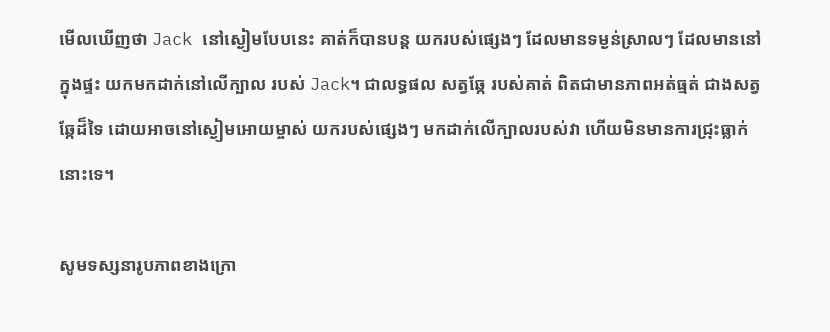មើលឃើញថា Jack នៅស្ងៀមបែបនេះ គាត់ក៏បានបន្ត យករបស់ផ្សេងៗ ដែលមានទម្ងន់ស្រាលៗ ដែលមាននៅក្នុងផ្ទះ យកមកដាក់នៅលើក្បាល របស់ Jack។ ជាលទ្ធផល សត្វឆ្កែ របស់គាត់ ពិតជាមានភាពអត់ធ្មត់ ជាងសត្វឆ្កែដ៏ទៃ ដោយអាចនៅស្ងៀមអោយម្ចាស់ យករបស់ផ្សេងៗ មកដាក់លើក្បាលរបស់វា ហើយមិនមានការជ្រុះធ្លាក់នោះទេ។

សូមទស្សនារូបភាពខាងក្រោ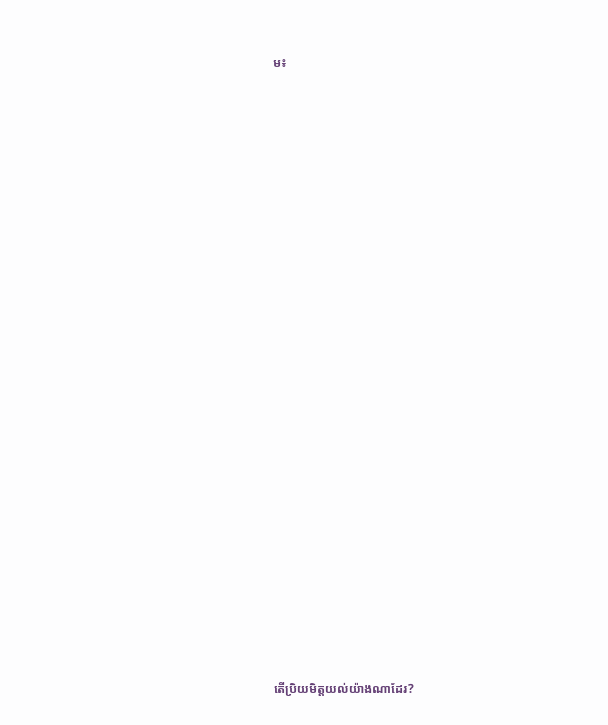ម៖


























តើប្រិយមិត្តយល់យ៉ាងណាដែរ?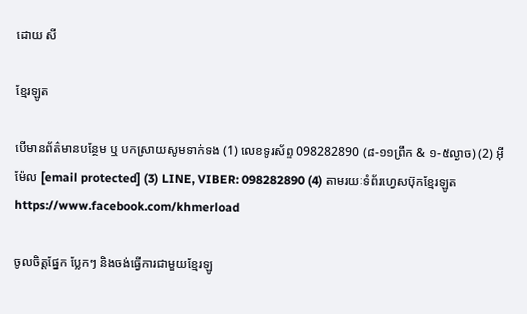ដោយ សី

ខ្មែរឡូត

បើមានព័ត៌មានបន្ថែម ឬ បកស្រាយសូមទាក់ទង (1) លេខទូរស័ព្ទ 098282890 (៨-១១ព្រឹក & ១-៥ល្ងាច) (2) អ៊ីម៉ែល [email protected] (3) LINE, VIBER: 098282890 (4) តាមរយៈទំព័រហ្វេសប៊ុកខ្មែរឡូត https://www.facebook.com/khmerload

ចូលចិត្តផ្នែក ប្លែកៗ និងចង់ធ្វើការជាមួយខ្មែរឡូ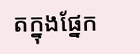តក្នុងផ្នែក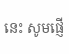នេះ សូមផ្ញើ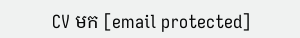CV មក [email protected]